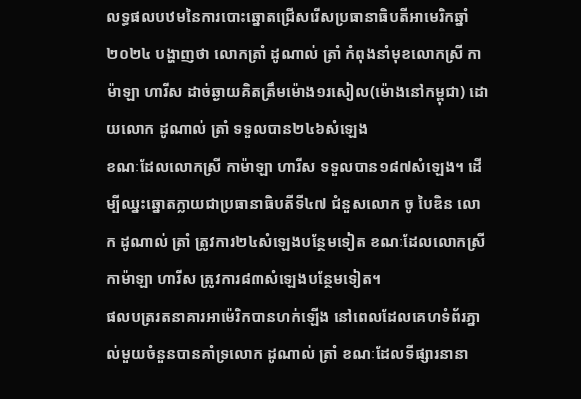លទ្ធផលបឋមនៃការបោះឆ្នោតជ្រើសរើសប្រធានាធិបតីអាមេរិកឆ្នាំ២០២៤ បង្ហាញថា លោកត្រាំ ដូណាល់ ត្រាំ កំពុងនាំមុខលោកស្រី កាម៉ាឡា ហារីស ដាច់ឆ្ងាយគិតត្រឹមម៉ោង១រសៀល(ម៉ោងនៅកម្ពុជា) ដោយលោក ដូណាល់ ត្រាំ ទទួលបាន២៤៦សំឡេង
ខណៈដែលលោកស្រី កាម៉ាឡា ហារីស ទទួលបាន១៨៧សំឡេង។ ដើម្បីឈ្នះឆ្នោតក្លាយជាប្រធានាធិបតីទី៤៧ ជំនួសលោក ចូ បៃឌិន លោក ដូណាល់ ត្រាំ ត្រូវការ២៤សំឡេងបន្ថែមទៀត ខណៈដែលលោកស្រី កាម៉ាឡា ហារីស ត្រូវការ៨៣សំឡេងបន្ថែមទៀត។
ផលបត្ររតនាគារអាម៉េរិកបានហក់ឡើង នៅពេលដែលគេហទំព័រភ្នាល់មួយចំនួនបានគាំទ្រលោក ដូណាល់ ត្រាំ ខណៈដែលទីផ្សារនានា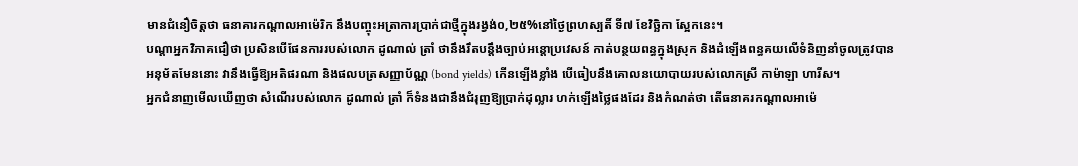មានជំនឿចិត្តថា ធនាគារកណ្ដាលអាម៉េរិក នឹងបញ្ចុះអត្រាការប្រាក់ជាថ្មីក្នុងរង្វង់០,២៥%នៅថ្ងៃព្រហស្បតិ៍ ទី៧ ខែវិច្ឆិកា ស្អែកនេះ។
បណ្ដាអ្នកវិភាគជឿថា ប្រសិនបើផែនការរបស់លោក ដូណាល់ ត្រាំ ថានឹងរឹតបន្តឹងច្បាប់អន្តោប្រវេសន៍ កាត់បន្ថយពន្ធក្នុងស្រុក និងដំឡើងពន្ធគយលើទំនិញនាំចូលត្រូវបាន
អនុម័តមែននោះ វានឹងធ្វើឱ្យអតិផរណា និងផលបត្រសញ្ញាប័ណ្ណ (bond yields) កើនឡើងខ្លាំង បើធៀបនឹងគោលនយោបាយរបស់លោកស្រី កាម៉ាឡា ហារីស។
អ្នកជំនាញមើលឃើញថា សំណើរបស់លោក ដូណាល់ ត្រាំ ក៏ទំនងជានឹងជំរុញឱ្យប្រាក់ដុល្លារ ហក់ឡើងថ្លៃផងដែរ និងកំណត់ថា តើធនាគរកណ្ដាលអាម៉េ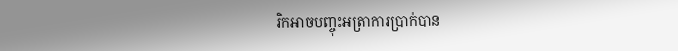រិកអាចបញ្ចុះអត្រាការប្រាក់បាន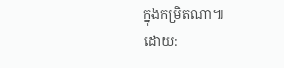ក្នុងកម្រិតណា៕
ដោយ: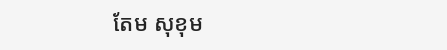តែម សុខុម